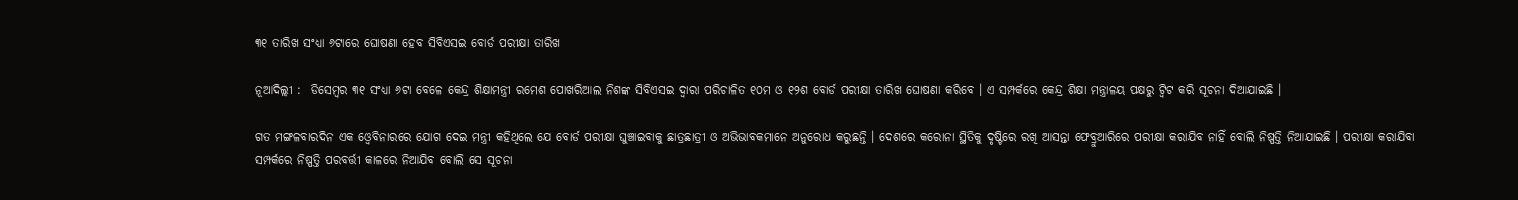୩୧ ତାରିଖ ସଂଧ୍ୟା ୬ଟାରେ ଘୋଷଣା ହେବ ସିବିଏସଇ ବୋର୍ଡ ପରୀକ୍ଷା ତାରିଖ

ନୂଆଦିଲ୍ଲୀ :  ଡିସେମ୍ବର ୩୧ ସଂଧ୍ୟା ୬ଟା ବେଳେ କେନ୍ଦ୍ର ଶିକ୍ଷାମନ୍ତ୍ରୀ ରମେଶ ପୋଖରିଆଲ ନିଶଙ୍କ ସିବିଏସଇ ଦ୍ବାରା ପରିଚାଳିତ ୧୦ମ ଓ ୧୨ଶ ବୋର୍ଡ ପରୀକ୍ଷା ତାରିଖ ଘୋଷଣା କରିବେ । ଏ ସମ୍ପର୍କରେ କେନ୍ଦ୍ର ଶିକ୍ଷା ମନ୍ତ୍ରାଳୟ ପକ୍ଷରୁ ଟ୍ବିଟ କରି ସୂଚନା ଦିଆଯାଇଛି ।

ଗତ ମଙ୍ଗଳବାରଦିନ ଏକ ଓ୍ବେବିନାରରେ ଯୋଗ ଦେଇ ମନ୍ତ୍ରୀ କହିଥିଲେ ଯେ ବୋର୍ଡ ପରୀକ୍ଷା ଘୁଞ୍ଚାଇବାକୁ ଛାତ୍ରଛାତ୍ରୀ ଓ ଅଭିଭାବକମାନେ ଅନୁରୋଧ କରୁଛନ୍ତି । ଦେଶରେ କରୋନା ସ୍ଥିତିକୁ ଦୃଷ୍ଟିରେ ରଖି ଆସନ୍ତା ଫେବ୍ରୁଆରିରେ ପରୀକ୍ଷା କରାଯିବ ନାହିଁ ବୋଲି ନିଷ୍ପତ୍ତି ନିଆଯାଇଛି । ପରୀକ୍ଷା କରାଯିବା ସମ୍ପର୍କରେ ନିଷ୍ପତ୍ତି ପରବର୍ତ୍ତୀ କାଳରେ ନିଆଯିବ ବୋଲି ସେ ସୂଚନା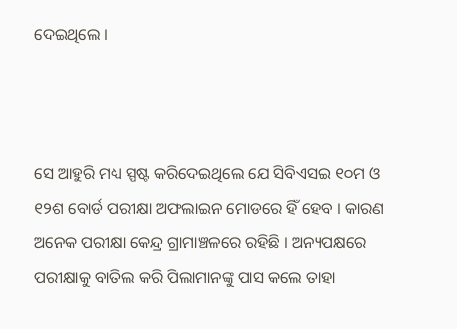ଦେଇଥିଲେ ।



ସେ ଆହୁରି ମଧ୍ୟ ସ୍ପଷ୍ଟ କରିଦେଇଥିଲେ ଯେ ସିବିଏସଇ ୧୦ମ ଓ ୧୨ଶ ବୋର୍ଡ ପରୀକ୍ଷା ଅଫଲାଇନ ମୋଡରେ ହିଁ ହେବ । କାରଣ ଅନେକ ପରୀକ୍ଷା କେନ୍ଦ୍ର ଗ୍ରାମାଞ୍ଚଳରେ ରହିଛି । ଅନ୍ୟପକ୍ଷରେ ପରୀକ୍ଷାକୁ ବାତିଲ କରି ପିଲାମାନଙ୍କୁ ପାସ କଲେ ତାହା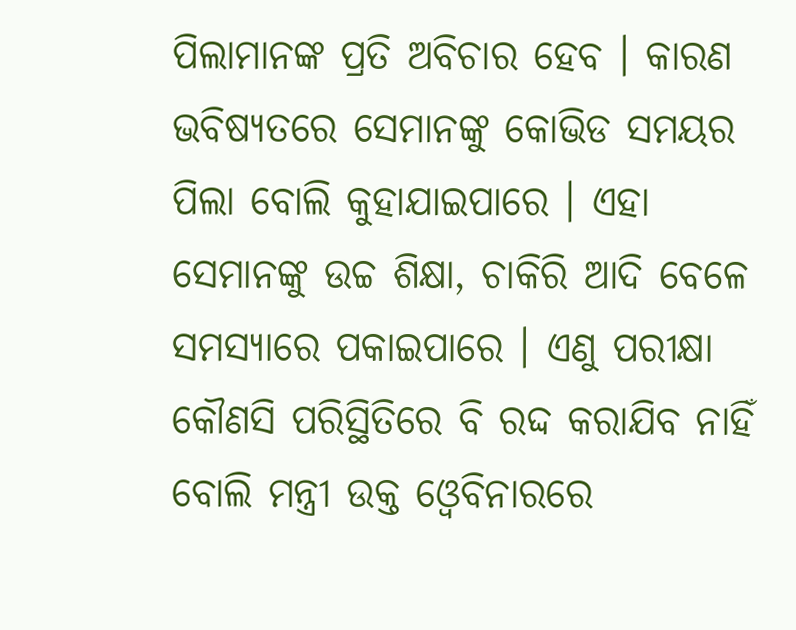ପିଲାମାନଙ୍କ ପ୍ରତି ଅବିଚାର ହେବ । କାରଣ ଭବିଷ୍ୟତରେ ସେମାନଙ୍କୁ କୋଭିଡ ସମୟର ପିଲା ବୋଲି କୁହାଯାଇପାରେ । ଏହା ସେମାନଙ୍କୁ ଉଚ୍ଚ ଶିକ୍ଷା, ଚାକିରି ଆଦି ବେଳେ ସମସ୍ୟାରେ ପକାଇପାରେ । ଏଣୁ ପରୀକ୍ଷା କୌଣସି ପରିସ୍ଥିତିରେ ବି ରଦ୍ଦ କରାଯିବ ନାହିଁ ବୋଲି ମନ୍ତ୍ରୀ ଉକ୍ତ ଓ୍ବେବିନାରରେ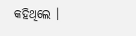କହିଥିଲେ ।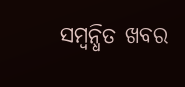ସମ୍ବନ୍ଧିତ ଖବର